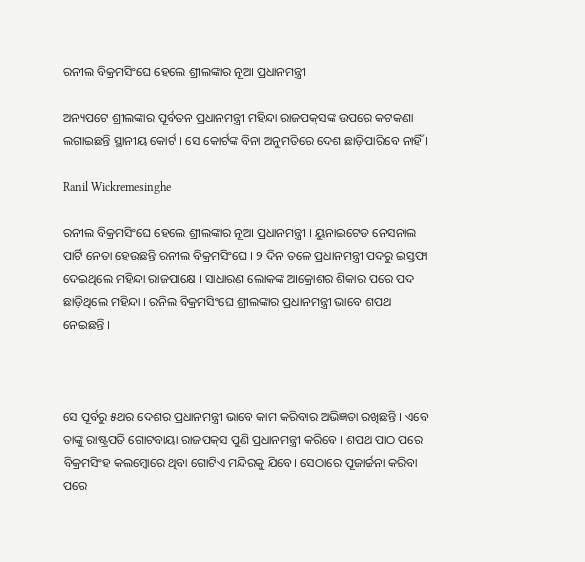ରନୀଲ ବିକ୍ରମସିଂଘେ ହେଲେ ଶ୍ରୀଲଙ୍କାର ନୂଆ ପ୍ରଧାନମନ୍ତ୍ରୀ

ଅନ୍ୟପଟେ ଶ୍ରୀଲଙ୍କାର ପୂର୍ବତନ ପ୍ରଧାନମନ୍ତ୍ରୀ ମହିନ୍ଦା ରାଜପକ୍‌ସଙ୍କ ଉପରେ କଟକଣା ଲଗାଇଛନ୍ତି ସ୍ଥାନୀୟ କୋର୍ଟ । ସେ କୋର୍ଟଙ୍କ ବିନା ଅନୁମତିରେ ଦେଶ ଛାଡ଼ିପାରିବେ ନାହିଁ ।

Ranil Wickremesinghe

ରନୀଲ ବିକ୍ରମସିଂଘେ ହେଲେ ଶ୍ରୀଲଙ୍କାର ନୂଆ ପ୍ରଧାନମନ୍ତ୍ରୀ । ୟୁନାଇଟେଡ ନେସନାଲ ପାର୍ଟି ନେତା ହେଉଛନ୍ତି ରନୀଲ ବିକ୍ରମସିଂଘେ । ୨ ଦିନ ତଳେ ପ୍ରଧାନମନ୍ତ୍ରୀ ପଦରୁ ଇସ୍ତଫା ଦେଇଥିଲେ ମହିନ୍ଦା ରାଜପାକ୍ଷେ । ସାଧାରଣ ଲୋକଙ୍କ ଆକ୍ରୋଶର ଶିକାର ପରେ ପଦ ଛାଡ଼ିଥିଲେ ମହିନ୍ଦା । ରନିଲ ବିକ୍ରମସିଂଘେ ଶ୍ରୀଲଙ୍କାର ପ୍ରଧାନମନ୍ତ୍ରୀ ଭାବେ ଶପଥ ନେଇଛନ୍ତି ।



ସେ ପୂର୍ବରୁ ୫ଥର ଦେଶର ପ୍ରଧାନମନ୍ତ୍ରୀ ଭାବେ କାମ କରିବାର ଅଭିଜ୍ଞତା ରଖିଛନ୍ତି । ଏବେ ତାଙ୍କୁ ରାଷ୍ଟ୍ରପତି ଗୋଟବାୟା ରାଜପକ୍‌ସ ପୁଣି ପ୍ରଧାନମନ୍ତ୍ରୀ କରିବେ । ଶପଥ ପାଠ ପରେ ବିକ୍ରମସିଂହ କଲମ୍ବୋରେ ଥିବା ଗୋଟିଏ ମନ୍ଦିରକୁ ଯିବେ। ସେଠାରେ ପୂଜାର୍ଚ୍ଚନା କରିବା ପରେ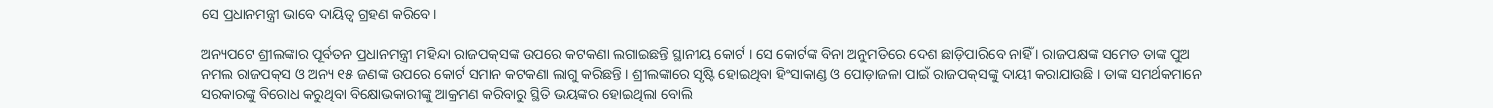ସେ ପ୍ରଧାନମନ୍ତ୍ରୀ ଭାବେ ଦାୟିତ୍ୱ ଗ୍ରହଣ କରିବେ।

ଅନ୍ୟପଟେ ଶ୍ରୀଲଙ୍କାର ପୂର୍ବତନ ପ୍ରଧାନମନ୍ତ୍ରୀ ମହିନ୍ଦା ରାଜପକ୍‌ସଙ୍କ ଉପରେ କଟକଣା ଲଗାଇଛନ୍ତି ସ୍ଥାନୀୟ କୋର୍ଟ । ସେ କୋର୍ଟଙ୍କ ବିନା ଅନୁମତିରେ ଦେଶ ଛାଡ଼ିପାରିବେ ନାହିଁ । ରାଜପକ୍ଷଙ୍କ ସମେତ ତାଙ୍କ ପୁଅ ନମଲ ରାଜପକ୍‌ସ ଓ ଅନ୍ୟ ୧୫ ଜଣଙ୍କ ଉପରେ କୋର୍ଟ ସମାନ କଟକଣା ଲାଗୁ କରିଛନ୍ତି । ଶ୍ରୀଲଙ୍କାରେ ସୃଷ୍ଟି ହୋଇଥିବା ହିଂସାକାଣ୍ଡ ଓ ପୋଡ଼ାଜଳା ପାଇଁ ରାଜପକ୍‌ସଙ୍କୁ ଦାୟୀ କରାଯାଉଛି । ତାଙ୍କ ସମର୍ଥକମାନେ ସରକାରଙ୍କୁ ବିରୋଧ କରୁଥିବା ବିକ୍ଷୋଭକାରୀଙ୍କୁ ଆକ୍ରମଣ କରିବାରୁ ସ୍ଥିତି ଭୟଙ୍କର ହୋଇଥିଲା ବୋଲି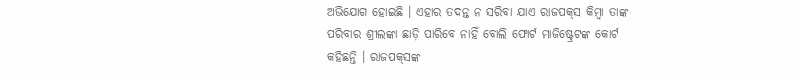ଅଭିଯୋଗ ହୋଇଛି । ଏହାର ତଦନ୍ତ ନ ସରିବା ଯାଏ ରାଜପକ୍‌ସ କିମ୍ବା ତାଙ୍କ ପରିବାର ଶ୍ରୀଲଙ୍କା ଛାଡ଼ି ପାରିବେ ନାହିଁ ବୋଲି ଫୋର୍ଟ ମାଜିଷ୍ଟ୍ରେଟଙ୍କ କୋର୍ଟ କହିଛନ୍ତି । ରାଜପକ୍‌ସଙ୍କ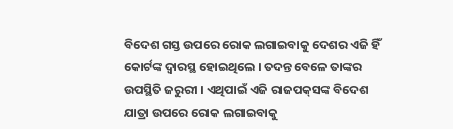ବିଦେଶ ଗସ୍ତ ଉପରେ ରୋକ ଲଗାଇବାକୁ ଦେଶର ଏଜି ହିଁ କୋର୍ଟଙ୍କ ଦ୍ୱାରସ୍ଥ ହୋଇଥିଲେ । ତଦନ୍ତ ବେଳେ ତାଙ୍କର ଉପସ୍ଥିତି ଜରୁରୀ । ଏଥିପାଇଁ ଏଜି ରାଜପକ୍‌ସଙ୍କ ବିଦେଶ ଯାତ୍ରା ଉପରେ ରୋକ ଲଗାଇବାକୁ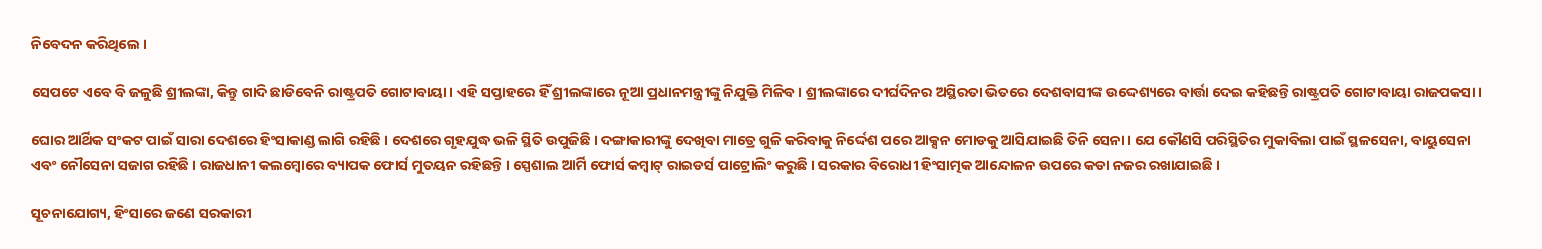ନିବେଦନ କରିଥିଲେ ।

ସେପଟେ ଏବେ ବି ଜଳୁଛି ଶ୍ରୀଲଙ୍କା, କିନ୍ତୁ ଗାଦି ଛାଡିବେନି ରାଷ୍ଟ୍ରପତି ଗୋଟାବାୟା । ଏହି ସପ୍ତାହରେ ହିଁ ଶ୍ରୀଲଙ୍କାରେ ନୂଆ ପ୍ରଧାନମନ୍ତ୍ରୀଙ୍କୁ ନିଯୁକ୍ତି ମିଳିବ । ଶ୍ରୀଲଙ୍କାରେ ଦୀର୍ଘଦିନର ଅସ୍ଥିରତା ଭିତରେ ଦେଶବାସୀଙ୍କ ଉଦ୍ଦେଶ୍ୟରେ ବାର୍ତ୍ତା ଦେଇ କହିଛନ୍ତି ରାଷ୍ଟ୍ରପତି ଗୋଟାବାୟା ରାଜପକସା ।

ଘୋର ଆର୍ଥିକ ସଂକଟ ପାଇଁ ସାରା ଦେଶରେ ହିଂସାକାଣ୍ଡ ଲାଗି ରହିଛି । ଦେଶରେ ଗୃହଯୁଦ୍ଧ ଭଳି ସ୍ଥିତି ଉପୁଜିଛି । ଦଙ୍ଗାକାରୀଙ୍କୁ ଦେଖିବା ମାତ୍ରେ ଗୁଳି କରିବାକୁ ନିର୍ଦ୍ଦେଶ ପରେ ଆକ୍ସନ ମୋଡକୁ ଆସିଯାଇଛି ତିନି ସେନା । ଯେ କୌଣସି ପରିସ୍ଥିତିର ମୁକାବିଲା ପାଇଁ ସ୍ଥଳସେନା, ବାୟୁସେନା ଏବଂ ନୌସେନା ସଜାଗ ରହିଛି । ରାଜଧାନୀ କଲମ୍ବୋରେ ବ୍ୟାପକ ଫୋର୍ସ ମୁତୟନ ରହିଛନ୍ତି । ସ୍ପେଶାଲ ଆର୍ମି ଫୋର୍ସ କମ୍ବାଟ୍ ରାଇଡର୍ସ ପାଟ୍ରୋଲିଂ କରୁଛି । ସରକାର ବିରୋଧୀ ହିଂସାତ୍ମକ ଆନ୍ଦୋଳନ ଉପରେ କଡା ନଜର ରଖାଯାଇଛି ।

ସୂଚନାଯୋଗ୍ୟ, ହିଂସାରେ ଜଣେ ସରକାରୀ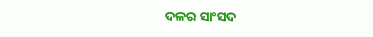ଦଳର ସାଂସଦ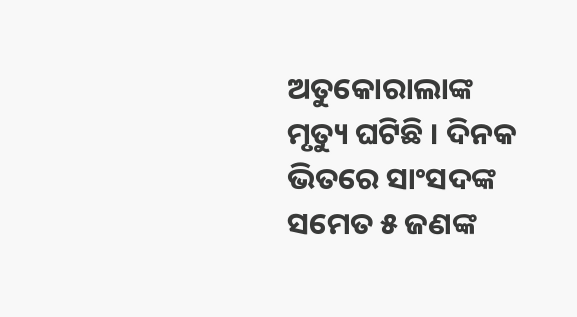ଅତୁକୋରାଲାଙ୍କ ମୃତ୍ୟୁ ଘଟିଛି । ଦିନକ ଭିତରେ ସାଂସଦଙ୍କ ସମେତ ୫ ଜଣଙ୍କ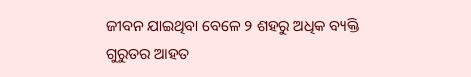ଜୀବନ ଯାଇଥିବା ବେଳେ ୨ ଶହରୁ ଅଧିକ ବ୍ୟକ୍ତି ଗୁରୁତର ଆହତ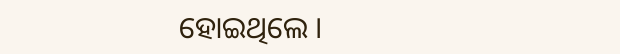ହୋଇଥିଲେ ।